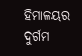ହିମାଳୟର ଦୁର୍ଗମ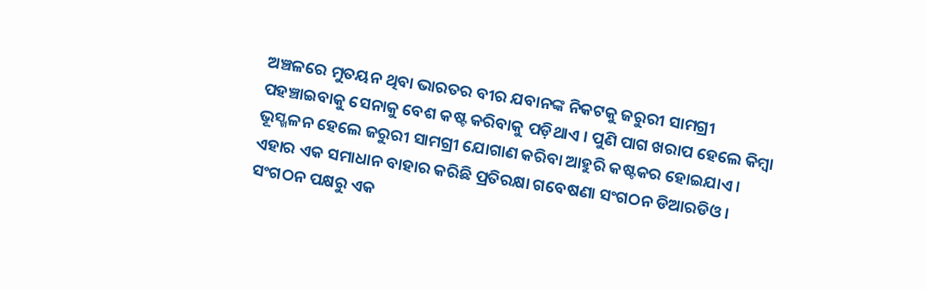ଅଞ୍ଚଳରେ ମୁତୟନ ଥିବା ଭାରତର ବୀର ଯବାନଙ୍କ ନିକଟକୁ ଜରୁରୀ ସାମଗ୍ରୀ ପହଞ୍ଚାଇବାକୁ ସେନାକୁ ବେଶ କଷ୍ଟ କରିବାକୁ ପଡ଼ିଥାଏ । ପୁଣି ପାଗ ଖରାପ ହେଲେ କିମ୍ବା ଭୂସ୍ଖଳନ ହେଲେ ଜରୁରୀ ସାମଗ୍ରୀ ଯୋଗାଣ କରିବା ଆହୁରି କଷ୍ଟକର ହୋଇଯାଏ ।
ଏହାର ଏକ ସମାଧାନ ବାହାର କରିଛି ପ୍ରତିରକ୍ଷା ଗବେଷଣା ସଂଗଠନ ଡିଆରଡିଓ । ସଂଗଠନ ପକ୍ଷରୁ ଏକ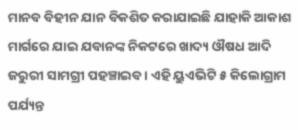ମାନବ ବିହୀନ ଯାନ ବିକଶିତ କରାଯାଇଛି ଯାହାକି ଆକାଶ ମାର୍ଗରେ ଯାଇ ଯବାନଙ୍କ ନିକଟରେ ଖାଦ୍ୟ ଔଷଧ ଆଦି ଜରୁରୀ ସାମଗ୍ରୀ ପହଞ୍ଚାଇବ । ଏହି ୟୁଏଭିଟି ୫ କିଲୋଗ୍ରାମ ପର୍ଯ୍ୟନ୍ତ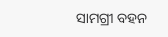ସାମଗ୍ରୀ ବହନ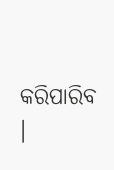କରିପାରିବ ।